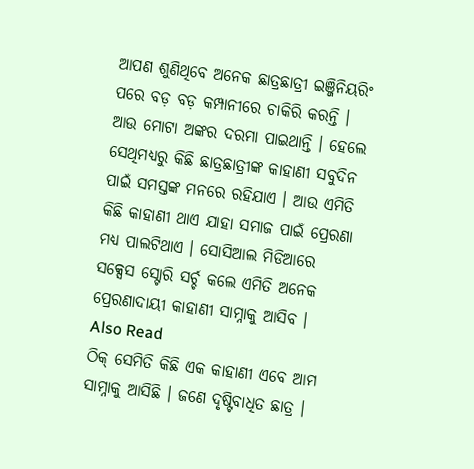ଆପଣ ଶୁଣିଥିବେ ଅନେକ ଛାତ୍ରଛାତ୍ରୀ ଇଞ୍ଜିନିୟରିଂ ପରେ ବଡ଼ ବଡ଼ କମ୍ପାନୀରେ ଚାକିରି କରନ୍ତି । ଆଉ ମୋଟା ଅଙ୍କର ଦରମା ପାଇଥାନ୍ତି । ହେଲେ ସେଥିମଧ୍ୟରୁ କିଛି ଛାତ୍ରଛାତ୍ରୀଙ୍କ କାହାଣୀ ସବୁଦିନ ପାଇଁ ସମସ୍ତଙ୍କ ମନରେ ରହିଯାଏ । ଆଉ ଏମିତି କିଛି କାହାଣୀ ଥାଏ ଯାହା ସମାଜ ପାଇଁ ପ୍ରେରଣା ମଧ୍ୟ ପାଲଟିଥାଏ । ସୋସିଆଲ ମିଡିଆରେ ସକ୍ସେସ ସ୍ଟୋରି ସର୍ଚ୍ଚ କଲେ ଏମିତି ଅନେକ ପ୍ରେରଣାଦାୟୀ କାହାଣୀ ସାମ୍ନାକୁ ଆସିବ ।
Also Read
ଠିକ୍ ସେମିତି କିଛି ଏକ କାହାଣୀ ଏବେ ଆମ ସାମ୍ନାକୁ ଆସିଛି । ଜଣେ ଦୃଷ୍ଟିବାଧିତ ଛାତ୍ର ।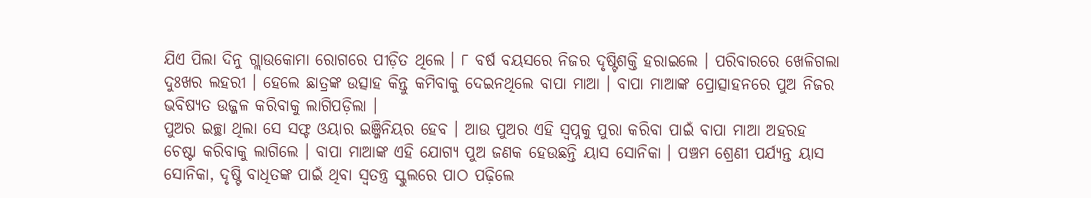ଯିଏ ପିଲା ଦିନୁ ଗ୍ଲାଉକୋମା ରୋଗରେ ପୀଡ଼ିତ ଥିଲେ । ୮ ବର୍ଷ ବୟସରେ ନିଜର ଦୃଷ୍ଟିଶକ୍ତି ହରାଇଲେ । ପରିବାରରେ ଖେଳିଗଲା ଦୁଃଖର ଲହରୀ । ହେଲେ ଛାତ୍ରଙ୍କ ଉତ୍ସାହ କିନ୍ତୁ କମିବାକୁ ଦେଇନଥିଲେ ବାପା ମାଆ । ବାପା ମାଆଙ୍କ ପ୍ରୋତ୍ସାହନରେ ପୁଅ ନିଜର ଭବିଷ୍ୟତ ଉଜ୍ଜଳ କରିବାକୁ ଲାଗିପଡ଼ିଲା ।
ପୁଅର ଇଚ୍ଛା ଥିଲା ସେ ସଫ୍ଟ ଓୟାର ଇଞ୍ଜିନିୟର ହେବ । ଆଉ ପୁଅର ଏହି ସ୍ୱପ୍ନକୁ ପୁରା କରିବା ପାଇଁ ବାପା ମାଆ ଅହରହ ଚେଷ୍ଟା କରିବାକୁ ଲାଗିଲେ । ବାପା ମାଆଙ୍କ ଏହି ଯୋଗ୍ୟ ପୁଅ ଜଣକ ହେଉଛନ୍ତି ୟାସ ସୋନିକା । ପଞ୍ଚମ ଶ୍ରେଣୀ ପର୍ଯ୍ୟନ୍ତ ୟାସ ସୋନିକା, ଦୃଷ୍ଟି ବାଧିତଙ୍କ ପାଇଁ ଥିବା ସ୍ୱତନ୍ତ୍ର ସ୍କୁଲରେ ପାଠ ପଢ଼ିଲେ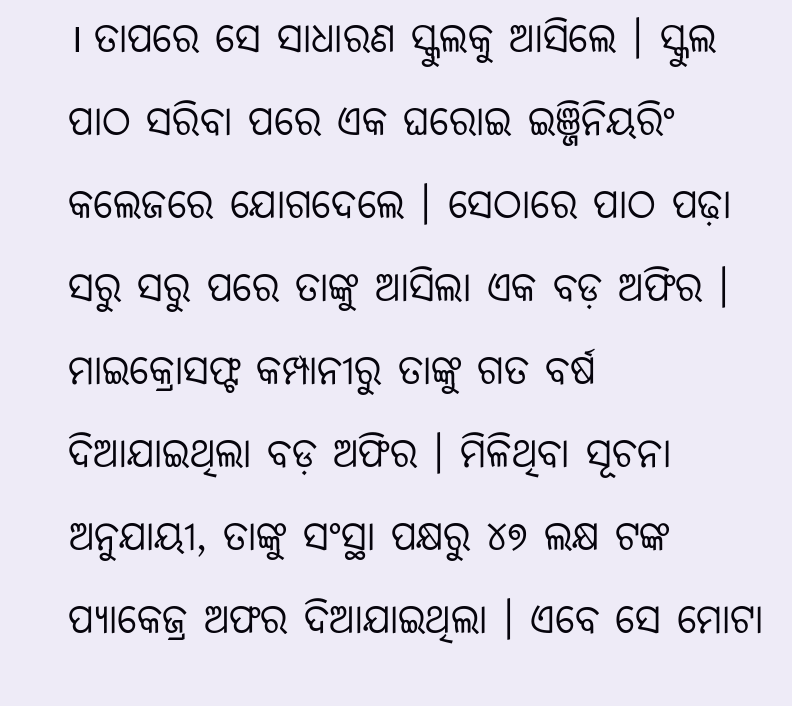। ତାପରେ ସେ ସାଧାରଣ ସ୍କୁଲକୁ ଆସିଲେ । ସ୍କୁଲ ପାଠ ସରିବା ପରେ ଏକ ଘରୋଇ ଇଞ୍ଜିନିୟରିଂ କଲେଜରେ ଯୋଗଦେଲେ । ସେଠାରେ ପାଠ ପଢ଼ା ସରୁ ସରୁ ପରେ ତାଙ୍କୁ ଆସିଲା ଏକ ବଡ଼ ଅଫିର ।
ମାଇକ୍ରୋସଫ୍ଟ କମ୍ପାନୀରୁ ତାଙ୍କୁ ଗତ ବର୍ଷ ଦିଆଯାଇଥିଲା ବଡ଼ ଅଫିର । ମିଳିଥିବା ସୂଚନା ଅନୁଯାୟୀ, ତାଙ୍କୁ ସଂସ୍ଥା ପକ୍ଷରୁ ୪୭ ଲକ୍ଷ ଟଙ୍କ ପ୍ୟାକେଜ୍ର ଅଫର ଦିଆଯାଇଥିଲା । ଏବେ ସେ ମୋଟା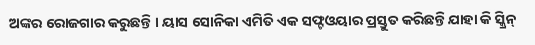ଅଙ୍କର ରୋଜଗାର କରୁଛନ୍ତି । ୟାସ ସୋନିକା ଏମିତି ଏକ ସଫ୍ଟଓୟାର ପ୍ରସ୍ତୁତ କରିଛନ୍ତି ଯାହା କି ସ୍କ୍ରିନ୍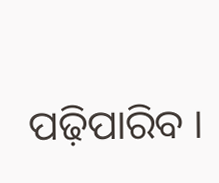ପଢ଼ିପାରିବ ।